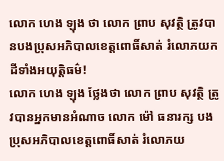លោក ហេង ឡុង ថា លោក ព្រាប សុវត្ថិ ត្រូវបានបងប្រុសអភិបាលខេត្តពោធិ៍សាត់ រំលោភយកដីទាំងអយុត្តិធម៌!
លោក ហេង ឡុង ថ្លែងថា លោក ព្រាប សុវត្ថិ ត្រូវបានអ្នកមានអំណាច លោក ម៉ៅ ធនារក្ស បងប្រុសអភិបាលខេត្តពោធិ៍សាត់ រំលោភយ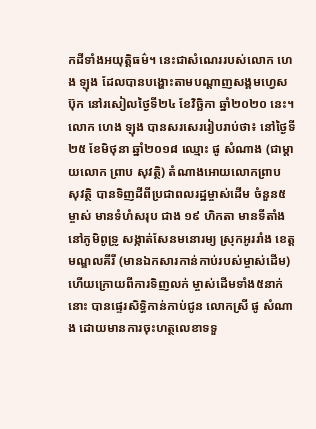កដីទាំងអយុត្តិធម៌។ នេះជាសំណេររបស់លោក ហេង ឡុង ដែលបានបង្ហោះតាមបណ្តាញសង្គមហ្វេសប៊ុក នៅរសៀលថ្ងៃទី២៤ ខែវិច្ឆិកា ឆ្នាំ២០២០ នេះ។
លោក ហេង ឡុង បានសរសេររៀបរាប់ថា៖ នៅថ្ងៃទី២៥ ខែមិថុនា ឆ្នាំ២០១៨ ឈ្មោះ ផូ សំណាង (ជាម្តាយលោក ព្រាប សុវត្ថិ) តំណាងអោយលោកព្រាប សុវត្ថិ បានទិញដីពីប្រជាពលរដ្ឋម្ចាស់ដើម ចំនួន៥ ម្ចាស់ មានទំហំសរុប ជាង ១៩ ហិកតា មានទីតាំងនៅភូមិពូទ្រូ សង្កាត់សែនមនោរម្យ ស្រុកអូររាំង ខេត្តមណ្ឌលគីរី (មានឯកសារកាន់កាប់របស់ម្ចាស់ដើម) ហើយក្រោយពីការទិញលក់ ម្ចាស់ដើមទាំង៥នាក់នោះ បានផ្ទេរសិទ្ធិកាន់កាប់ជូន លោកស្រី ផូ សំណាង ដោយមានការចុះហត្ថលេខាទទួ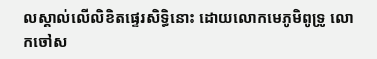លស្គាល់លើលិខិតផ្ទេរសិទ្ធិនោះ ដោយលោកមេភូមិពូទ្រូ លោកចៅស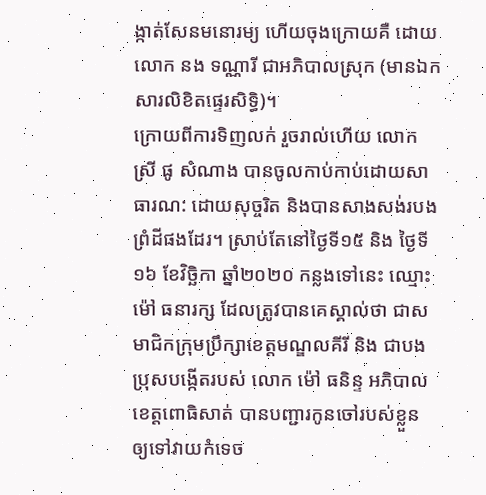ង្កាត់សែនមនោរម្យ ហើយចុងក្រោយគឺ ដោយលោក នង ទណ្ណារី ជាអភិបាលស្រុក (មានឯកសារលិខិតផ្ទេរសិទ្ធិ)។
ក្រោយពីការទិញលក់ រួចរាល់ហើយ លោកស្រី ផូ សំណាង បានចូលកាប់កាប់ដោយសាធារណ: ដោយសុច្ចរិត និងបានសាងសង់របងព្រំដីផងដែរ។ ស្រាប់តែនៅថ្ងៃទី១៥ និង ថ្ងៃទី១៦ ខែវិច្ឆិកា ឆ្នាំ២០២០ កន្លងទៅនេះ ឈ្មោះ ម៉ៅ ធនារក្ស ដែលត្រូវបានគេស្គាល់ថា ជាសមាជិកក្រុមប្រឹក្សាខេត្តមណ្ឌលគីរី និង ជាបងប្រុសបង្កើតរបស់ លោក ម៉ៅ ធនិន្ទ អភិបាលខេត្តពោធិសាត់ បានបញ្ជារកូនចៅរបស់ខ្លួន ឲ្យទៅវាយកំទេច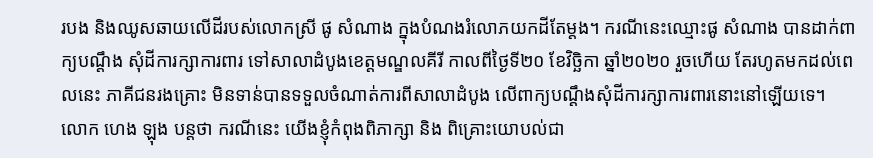របង និងឈូសឆាយលើដីរបស់លោកស្រី ផូ សំណាង ក្នុងបំណងរំលោភយកដីតែម្តង។ ករណីនេះឈ្មោះផូ សំណាង បានដាក់ពាក្យបណ្តឹង សុំដីការក្សាការពារ ទៅសាលាដំបូងខេត្តមណ្ឌលគីរី កាលពីថ្ងៃទី២០ ខែវិច្ឆិកា ឆ្នាំ២០២០ រួចហើយ តែរហូតមកដល់ពេលនេះ ភាគីជនរងគ្រោះ មិនទាន់បានទទួលចំណាត់ការពីសាលាដំបូង លើពាក្យបណ្តឹងសុំដីការក្សាការពារនោះនៅឡើយទេ។
លោក ហេង ឡុង បន្តថា ករណីនេះ យើងខ្ញុំកំពុងពិភាក្សា និង ពិគ្រោះយោបល់ជា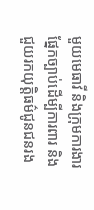មួយមេធាវី និងក្រុមការងារផ្នែកច្បាប់ដើម្បីការពារ និងជួយរកយុត្តិធម៌ជូនជនរង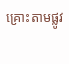គ្រោះតាមផ្លូវ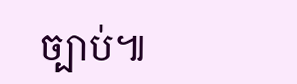ច្បាប់៕